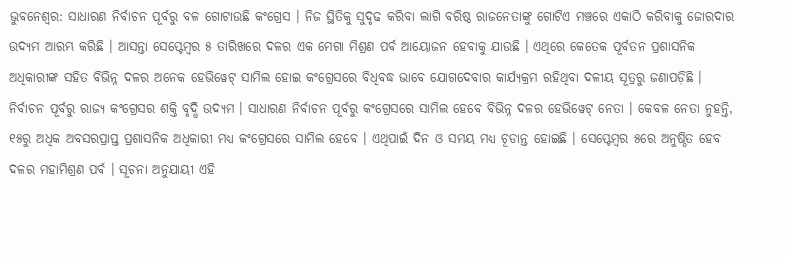ଭୁବନେଶ୍ବର: ସାଧାରଣ ନିର୍ବାଚନ ପୂର୍ବରୁ ବଳ ଗୋଟାଉଛି କଂଗ୍ରେସ । ନିଜ ସ୍ଥିତିକୁ ସୁଦୃଢ କରିବା ଲାଗି ବରିଷ୍ଠ ରାଜନେତାଙ୍କୁ ଗୋଟିଏ ମଞ୍ଚରେ ଏକାଠି କରିବାକୁ ଜୋରଦାର ଉଦ୍ୟମ ଆରମ୍ଭ କରିଛି । ଆସନ୍ତା ସେପ୍ଟେମ୍ବର ୫ ତାରିଖରେ ଦଳର ଏକ ମେଗା ମିଶ୍ରଣ ପର୍ବ ଆୟୋଜନ ହେବାକୁ ଯାଉଛି । ଏଥିରେ କେତେକ ପୂର୍ବତନ ପ୍ରଶାସନିକ ଅଧିକାରୀଙ୍କ ସହିତ ବିଭିନ୍ନ ଦଳର ଅନେକ ହେଭିୱେଟ୍ ସାମିଲ ହୋଇ କଂଗ୍ରେସରେ ବିଧିବଦ୍ଧ ଭାବେ ଯୋଗଦେବାର କାର୍ଯ୍ୟକ୍ରମ ରହିଥିବା ଦଳୀୟ ସୂତ୍ରରୁ ଜଣାପଡ଼ିଛି ।
ନିର୍ବାଚନ ପୂର୍ବରୁ ରାଜ୍ୟ କଂଗ୍ରେସର ଶକ୍ତି ବୃଦ୍ଧି ଉଦ୍ୟମ । ସାଧାରଣ ନିର୍ବାଚନ ପୂର୍ବରୁ କଂଗ୍ରେସରେ ସାମିଲ ହେବେ ବିଭିନ୍ନ ଦଳର ହେଭିୱେଟ୍ ନେତା । କେବଳ ନେତା ନୁହନ୍ତି, ୧୫ରୁ ଅଧିକ ଅବସରପ୍ରାପ୍ତ ପ୍ରଶାସନିକ ଅଧିକାରୀ ମଧ୍ୟ କଂଗ୍ରେସରେ ସାମିଲ ହେବେ । ଏଥିପାଇଁ ଦିନ ଓ ସମୟ ମଧ୍ୟ ଚୂଡାନ୍ତ ହୋଇଛି । ସେପ୍ଟେମ୍ବର ୫ରେ ଅନୁଷ୍ଠିତ ହେବ ଦଳର ମହାମିଶ୍ରଣ ପର୍ବ । ସୂଚନା ଅନୁଯାୟୀ ଏହି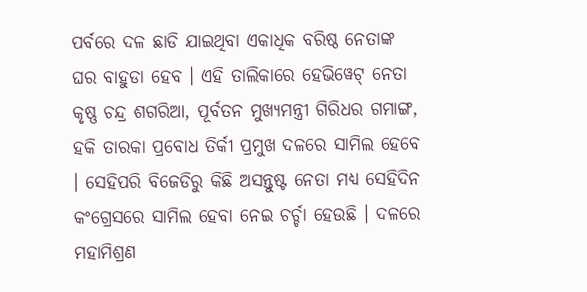ପର୍ବରେ ଦଳ ଛାଡି ଯାଇଥିବା ଏକାଧିକ ବରିଷ୍ଠ ନେତାଙ୍କ ଘର ବାହୁଡା ହେବ । ଏହି ତାଲିକାରେ ହେଭିୱେଟ୍ ନେତା କୃଷ୍ଣ ଚନ୍ଦ୍ର ଶଗରିଆ, ପୂର୍ବତନ ମୁଖ୍ୟମନ୍ତ୍ରୀ ଗିରିଧର ଗମାଙ୍ଗ, ହକି ତାରକା ପ୍ରବୋଧ ତିର୍କୀ ପ୍ରମୁଖ ଦଳରେ ସାମିଲ ହେବେ । ସେହିପରି ବିଜେଡିରୁ କିଛି ଅସନ୍ତୁଷ୍ଟ ନେତା ମଧ୍ୟ ସେହିଦିନ କଂଗ୍ରେସରେ ସାମିଲ ହେବା ନେଇ ଚର୍ଚ୍ଚା ହେଉଛି । ଦଳରେ ମହାମିଶ୍ରଣ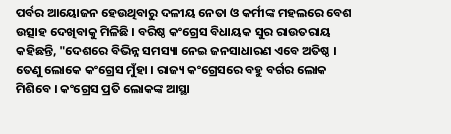ପର୍ବର ଆୟୋଜନ ହେଉଥିବାରୁ ଦଳୀୟ ନେତା ଓ କର୍ମୀଙ୍କ ମହଲରେ ବେଶ ଉତ୍ସାହ ଦେଖିବାକୁ ମିଳିଛି । ବରିଷ୍ଠ କଂଗ୍ରେସ ବିଧାୟକ ସୁର ରାଉତରାୟ କହିଛନ୍ତି, "ଦେଶରେ ବିଭିନ୍ନ ସମସ୍ୟା ନେଇ ଜନସାଧାରଣ ଏବେ ଅତିଷ୍ଠ । ତେଣୁ ଲୋକେ କଂଗ୍ରେସ ମୁଁହା । ରାଜ୍ୟ କଂଗ୍ରେସରେ ବହୁ ବର୍ଗର ଲୋକ ମିଶିବେ । କଂଗ୍ରେସ ପ୍ରତି ଲୋକଙ୍କ ଆସ୍ଥା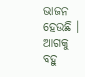ଭାଜନ ହେଉଛି । ଆଗକୁ ବହୁ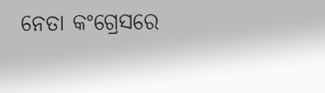ନେତା କଂଗ୍ରେସରେ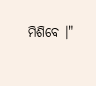ମିଶିବେ ।"